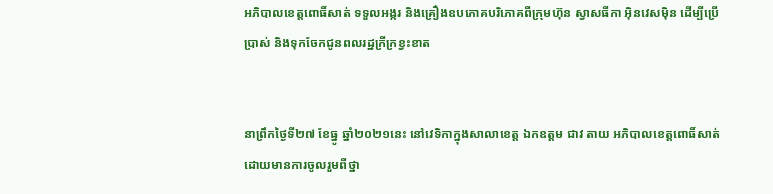អភិបាលខេត្តពោធិ៍សាត់ ទទួលអង្ករ និងគ្រឿងឧបភោគបរិភោគពីក្រុមហ៊ុន ស្វាសធីកា អ៊ិនវេសម៉ិន ដើម្បីប្រើប្រាស់ និងទុកចែកជូនពលរដ្ឋក្រីក្រខ្វះខាត


នាព្រឹកថ្ងៃទី២៧ ខែធ្នូ ឆ្នាំ២០២១នេះ នៅវេទិកាក្នុងសាលាខេត្ត ឯកឧត្តម ជាវ តាយ អភិបាលខេត្តពោធិ៍សាត់ ដោយមានការចូលរួមពីថ្នា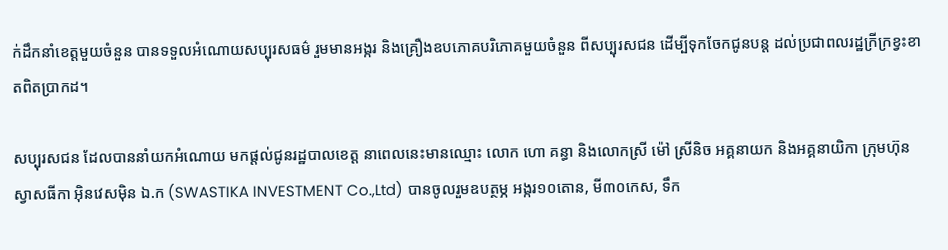ក់ដឹកនាំខេត្តមួយចំនួន បានទទួលអំណោយសប្បុរសធម៌ រួមមានអង្ករ និងគ្រឿងឧបភោគបរិភោគមួយចំនួន ពីសប្បុរសជន ដើម្បីទុកចែកជូនបន្ត ដល់ប្រជាពលរដ្ឋក្រីក្រខ្វះខាតពិតប្រាកដ។

សប្បុរសជន ដែលបាននាំយកអំណោយ មកផ្តល់ជូនរដ្ឋបាលខេត្ត នាពេលនេះមានឈ្មោះ លោក ហោ គន្ធា និងលោកស្រី ម៉ៅ ស្រីនិច អគ្គនាយក និងអគ្គនាយិកា ក្រុមហ៊ុន ស្វាសធីកា អ៊ិនវេសម៉ិន ឯ.ក (SWASTIKA INVESTMENT Co.,Ltd) បានចូលរួមឧបត្ថម្ភ អង្ករ១០តោន, មី៣០កេស, ទឹក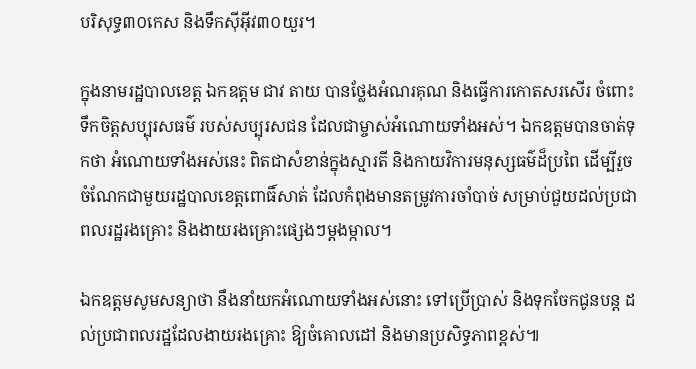បរិសុទ្ធ៣០កេស និងទឹកស៊ីអ៊ីវ៣០យួរ។

ក្នុងនាមរដ្ឋបាលខេត្ត ឯកឧត្តម ជាវ តាយ បានថ្លែងអំណរគុណ និងធ្វើការកោតសរសើរ ចំពោះទឹកចិត្តសប្បុរសធម៌ របស់សប្បុរសជន ដែលជាម្ចាស់អំណោយទាំងអស់។ ឯកឧត្តមបានចាត់ទុកថា អំណោយទាំងអស់នេះ ពិតជាសំខាន់ក្នុងស្មារតី និងកាយវិការមនុស្សធម៌ដ៏ប្រពៃ ដើម្បីរួចចំណែកជាមួយរដ្ឋបាលខេត្តពោធិ៍សាត់ ដែលកំពុងមានតម្រូវការចាំបាច់ សម្រាប់ជួយដល់ប្រជាពលរដ្ឋរងគ្រោះ និងងាយរងគ្រោះផ្សេងៗម្តងម្កាល។

ឯកឧត្តមសូមសន្យាថា នឹងនាំយកអំណោយទាំងអស់នោះ ទៅប្រើប្រាស់ និងទុកចែកជូនបន្ត ដល់ប្រជាពលរដ្ឋដែលងាយរងគ្រោះ ឱ្យចំគោលដៅ និងមានប្រសិទ្ធភាពខ្ពស់៕